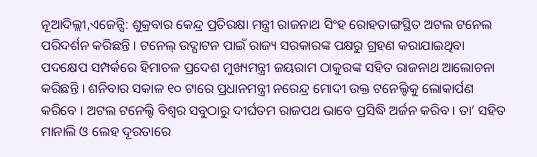ନୂଆଦିଲ୍ଲୀ,ଏଜେନ୍ସି: ଶୁକ୍ରବାର କେନ୍ଦ୍ର ପ୍ରତିରକ୍ଷା ମନ୍ତ୍ରୀ ରାଜନାଥ ସିଂହ ରୋହତାଙ୍ଗସ୍ଥିତ ଅଟଲ ଟନେଲ ପରିଦର୍ଶନ କରିଛନ୍ତି । ଟନେଲ୍ ଉଦ୍ଘାଟନ ପାଇଁ ରାଜ୍ୟ ସରକାରଙ୍କ ପକ୍ଷରୁ ଗ୍ରହଣ କରାଯାଇଥିବା ପଦକ୍ଷେପ ସମ୍ପର୍କରେ ହିମାଚଳ ପ୍ରଦେଶ ମୁଖ୍ୟମନ୍ତ୍ରୀ ଜୟରାମ ଠାକୁରଙ୍କ ସହିତ ରାଜନାଥ ଆଲୋଚନା କରିଛନ୍ତି । ଶନିବାର ସକାଳ ୧୦ ଟାରେ ପ୍ରଧାନମନ୍ତ୍ରୀ ନରେନ୍ଦ୍ର ମୋଦୀ ଉକ୍ତ ଟନେଲ୍ଟିକୁ ଲୋକାର୍ପଣ କରିବେ । ଅଟଲ ଟନେଲ୍ଟି ବିଶ୍ୱର ସବୁଠାରୁ ଦୀର୍ଘତମ ରାଜପଥ ଭାବେ ପ୍ରସିଦ୍ଧି ଅର୍ଜନ କରିବ । ତା’ ସହିତ ମାନାଲି ଓ ଲେହ ଦୂରତାରେ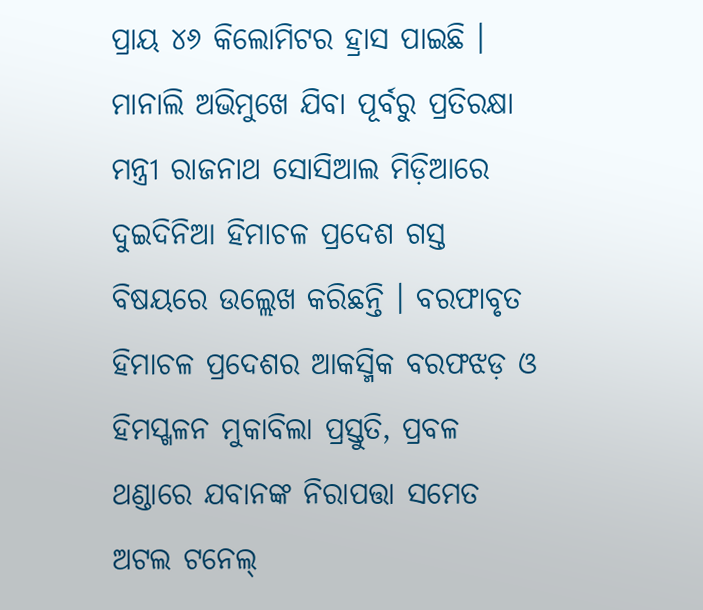ପ୍ରାୟ ୪୬ କିଲୋମିଟର ହ୍ରାସ ପାଇଛି ।
ମାନାଲି ଅଭିମୁଖେ ଯିବା ପୂର୍ବରୁ ପ୍ରତିରକ୍ଷା ମନ୍ତ୍ରୀ ରାଜନାଥ ସୋସିଆଲ ମିଡ଼ିଆରେ ଦୁଇଦିନିଆ ହିମାଚଳ ପ୍ରଦେଶ ଗସ୍ତ ବିଷୟରେ ଉଲ୍ଲେଖ କରିଛନ୍ତି । ବରଫାବୃତ ହିମାଚଳ ପ୍ରଦେଶର ଆକସ୍ମିକ ବରଫଝଡ଼ ଓ ହିମସ୍ଖଳନ ମୁକାବିଲା ପ୍ରସ୍ତୁତି, ପ୍ରବଳ ଥଣ୍ଡାରେ ଯବାନଙ୍କ ନିରାପତ୍ତା ସମେତ ଅଟଲ ଟନେଲ୍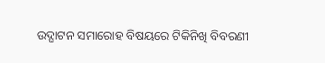ଉଦ୍ଘାଟନ ସମାରୋହ ବିଷୟରେ ଟିକିନିଖି ବିବରଣୀ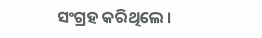ସଂଗ୍ରହ କରିଥିଲେ ।